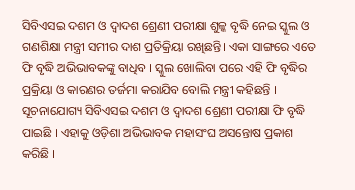ସିବିଏସଇ ଦଶମ ଓ ଦ୍ୱାଦଶ ଶ୍ରେଣୀ ପରୀକ୍ଷା ଶୁଳ୍କ ବୃଦ୍ଧି ନେଇ ସ୍କୁଲ ଓ ଗଣଶିକ୍ଷା ମନ୍ତ୍ରୀ ସମୀର ଦାଶ ପ୍ରତିକ୍ରିୟା ରଖିଛନ୍ତି। ଏକା ସାଙ୍ଗରେ ଏତେ ଫି ବୃଦ୍ଧି ଅଭିଭାବକଙ୍କୁ ବାଧିବ । ସ୍କୁଲ ଖୋଲିବା ପରେ ଏହି ଫି ବୃଦ୍ଧିର ପ୍ରକ୍ରିୟା ଓ କାରଣର ତର୍ଜମା କରାଯିବ ବୋଲି ମନ୍ତ୍ରୀ କହିଛନ୍ତି । ସୂଚନାଯୋଗ୍ୟ ସିବିଏସଇ ଦଶମ ଓ ଦ୍ୱାଦଶ ଶ୍ରେଣୀ ପରୀକ୍ଷା ଫି ବୃଦ୍ଧି ପାଇଛି । ଏହାକୁ ଓଡ଼ିଶା ଅଭିଭାବକ ମହାସଂଘ ଅସନ୍ତୋଷ ପ୍ରକାଶ କରିଛି ।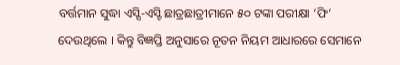ବର୍ତ୍ତମାନ ସୁଦ୍ଧା ଏସ୍ସି-ଏସ୍ଟି ଛାତ୍ରଛାତ୍ରୀମାନେ ୫୦ ଟଙ୍କା ପରୀକ୍ଷା ‘ଫି’ ଦେଉଥିଲେ । କିନ୍ତୁ ବିଜ୍ଞପ୍ତି ଅନୁସାରେ ନୂତନ ନିୟମ ଆଧାରରେ ସେମାନେ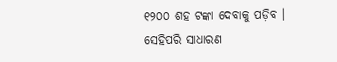୧୨୦୦ ଶହ ଟଙ୍କା ଦେବାକୁ ପଡ଼ିବ । ସେହିପରି ସାଧାରଣ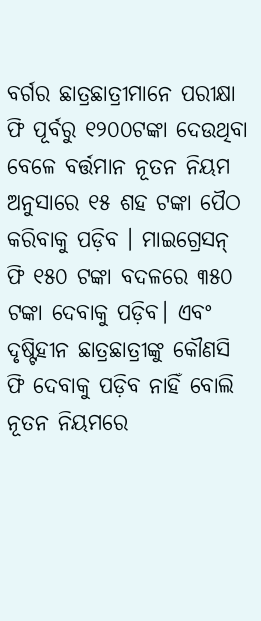ବର୍ଗର ଛାତ୍ରଛାତ୍ରୀମାନେ ପରୀକ୍ଷା ଫି ପୂର୍ବରୁ ୧୨୦୦ଟଙ୍କା ଦେଉଥିବା ବେଳେ ବର୍ତ୍ତମାନ ନୂତନ ନିୟମ ଅନୁସାରେ ୧୫ ଶହ ଟଙ୍କା ପୈଠ କରିବାକୁ ପଡ଼ିବ । ମାଇଗ୍ରେସନ୍ ଫି ୧୫୦ ଟଙ୍କା ବଦଳରେ ୩୫୦ ଟଙ୍କା ଦେବାକୁ ପଡ଼ିବ। ଏବଂ ଦୃଷ୍ଟିହୀନ ଛାତ୍ରଛାତ୍ରୀଙ୍କୁ କୌଣସି ଫି ଦେବାକୁ ପଡ଼ିବ ନାହିଁ ବୋଲି ନୂତନ ନିୟମରେ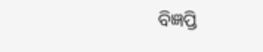ବିଜ୍ଞପ୍ତି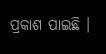ପ୍ରକାଶ ପାଇଛି ।